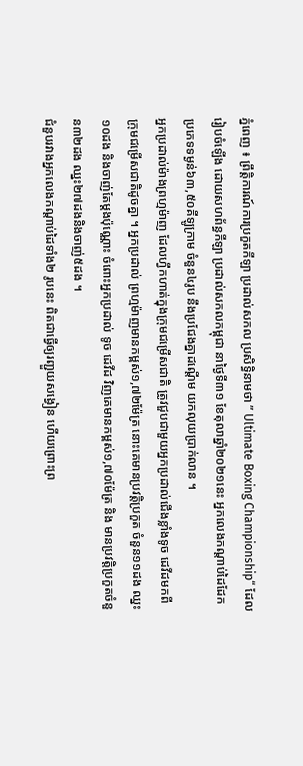ភ្នំពេញ ៖ ព្រឹត្តិការណ៍ការប្រកួតកីឡា ប្រដាល់សកល ប្រសិទ្ធិនាមថា ” Ultimate Boxing Championship“ ដែលរៀបចំឡើង ដោយសហព័ន្ធកីឡា ប្រដាល់សកលកម្ពុជា នាថ្ងៃទី៣១ ខែតុលាឆ្នាំ២០២១នេះ អ្នកលេងកណ្ដាប់ដៃដែក ប្រភេទទម្ងន់៦៣,៥០គីឡូក្រាម ចំនួន៤រូប នឹងប្រជែងគ្នាដណ្ដើម យកលុយប្រាក់លាន ។
អ្នកប្រដាល់ម៉ាងព្រហ្មម៉ាញ ដែលហ្វឹកហាត់ក្នុងក្រុមជម្រើសជាតិ ត្រូវជួបជាមួយអ្នកប្រដាល់ជើងខ្លាំងទូច ដេវីដមកពីក្រុមជម្រើសជាតិដូចគ្នា ។ អ្នកប្រដាល់ ព្រហ្មម៉ាញមានកម្ពស់១,៧២ម៉ែត្រ នោះគេមានប្រវត្តិប្រកួត ចំនួន១១ដង ឈ្នះ១០ដង និងចាញ់តែម្ដងប៉ុណ្ណោះ ចំពោះអ្នកប្រដាល់ ទូច ដេវីដ វិញគេមានកម្ពស់១,៧០ម៉ែត្រ និង មានប្រវត្តិប្រកួតចំនួន៣២ដង ឈ្នះ២៧ដងនិងចាញ់៥ដង ។
ជំនួបរវាងអ្នកលេងកណ្ដាប់ដៃទាំង២ រូបនេះ ពិតជាធ្វើឲ្យរញ្ជួយសង្វៀន ហើយព្រោះព្រ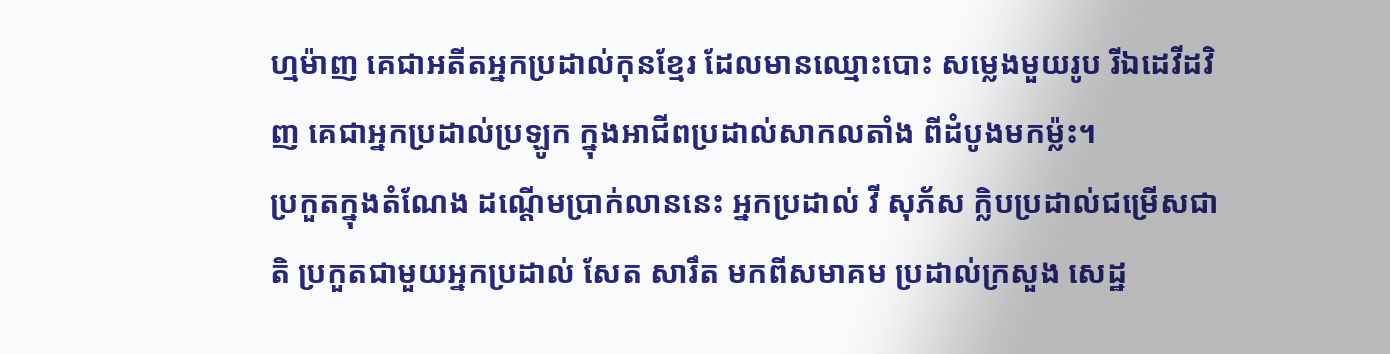ហ្មម៉ាញ គេជាអតីតអ្នកប្រដាល់កុនខ្មែរ ដែលមានឈ្មោះបោះ សម្លេងមួយរូប រីឯដេវីដវិញ គេជាអ្នកប្រដាល់ប្រឡូក ក្នុងអាជីពប្រដាល់សាកលតាំង ពីដំបូងមកម្ល៉ះ។
ប្រកួតក្នុងតំណែង ដណ្ដើមប្រាក់លាននេះ អ្នកប្រដាល់ វី សុភ័ស ក្លិបប្រដាល់ជម្រើសជាតិ ប្រកួតជាមួយអ្នកប្រដាល់ សែត សារឹត មកពីសមាគម ប្រដាល់ក្រសួង សេដ្ឋ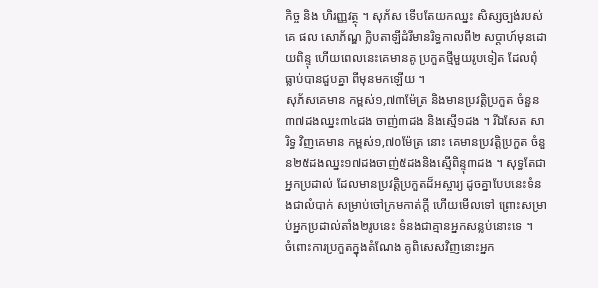កិច្ច និង ហិរញ្ញវត្ថុ ។ សុភ័ស ទើបតែយកឈ្នះ សិស្សច្បង់របស់គេ ផល សោភ័ណ្ឌ ក្លិបតាឡីដំរីមានរិទ្ធកាលពី២ សប្ដាហ៍មុនដោយពិន្ទុ ហើយពេលនេះគេមានគូ ប្រកួតថ្មីមួយរូបទៀត ដែលពុំធ្លាប់បានជួបគ្នា ពីមុនមកឡើយ ។
សុភ័សគេមាន កម្ពស់១,៧៣ម៉ែត្រ និងមានប្រវត្តិប្រកួត ចំនួន៣៧ដងឈ្នះ៣៤ដង ចាញ់៣ដង និងស្មើ១ដង ។ រីឯសែត សារិទ្ធ វិញគេមាន កម្ពស់១,៧០ម៉ែត្រ នោះ គេមានប្រវត្តិប្រកួត ចំនួន២៥ដងឈ្នះ១៧ដងចាញ់៥ដងនិងស្មើពិន្ទុ៣ដង ។ សុទ្ធតែជាអ្នកប្រដាល់ ដែលមានប្រវត្តិប្រកួតដ៏អស្ចារ្យ ដូចគ្នាបែបនេះទំនងជាលំបាក់ សម្រាប់ចៅក្រមកាត់ក្ដី ហើយមើលទៅ ព្រោះសម្រាប់អ្នកប្រដាល់តាំង២រូបនេះ ទំនងជាគ្មានអ្នកសន្លប់នោះទេ ។
ចំពោះការប្រកួតក្នុងតំណែង គូពិសេសវិញនោះអ្នក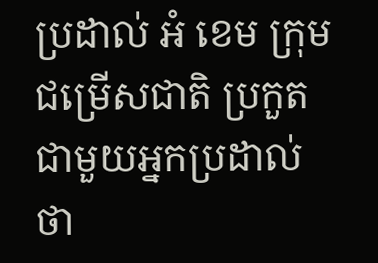ប្រដាល់ អំ ខេម ក្រុមជម្រើសជាតិ ប្រកួតជាមួយអ្នកប្រដាល់ ថា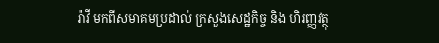រ៉ាវី មកពីសមាគមប្រដាល់ ក្រសួងសេដ្ឋកិច្ច និង ហិរញ្ញវត្ថុ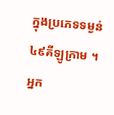ក្នុងប្រភេទទម្ងន់៤៩គីឡូក្រាម ។ អ្នក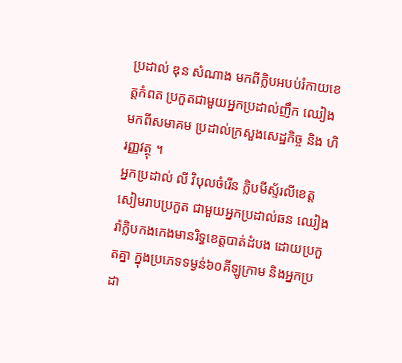ប្រដាល់ ឌុន សំណាង មកពីក្លិបអបប់រំកាយខេត្តកំពត ប្រកួតជាមួយអ្នកប្រដាល់ញឹក ឈៀងមកពីសមាគម ប្រដាល់ក្រសួងសេដ្ឋកិច្ច និង ហិរញ្ញវត្ថុ ។
អ្នកប្រដាល់ លី វិបុលចំរើន ក្លិបមីស្ទ័រលីខេត្តសៀមរាបប្រកួត ជាមួយអ្នកប្រដាល់ឆន ឈៀងរ៉ាក្លិបកងកេងមានរិទ្ធខេត្តបាត់ដំបង ដោយប្រកួតគ្នា ក្នុងប្រភេទទម្ងន់៦០គីឡូក្រាម និងអ្នកប្រដា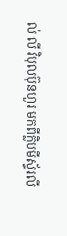ល់ លី វិបុលប៊ុនហួរ មកពីក្លិបមីស្ទ័រលី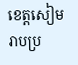ខេត្តសៀមរាបប្រ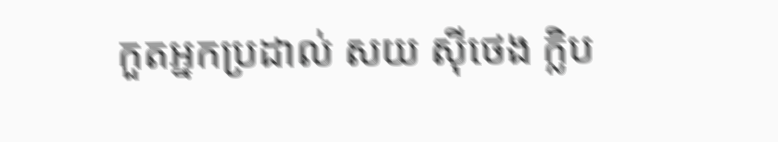កួតអ្នកប្រដាល់ សយ ស៊ីថេង ក្លិប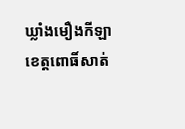ឃ្លាំងមឿងកីឡា
ខេត្តពោធិ៍សាត់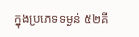ក្នុងប្រភេទទម្ងន់ ៥២គី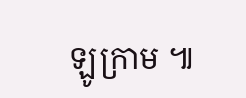ឡូក្រាម ៕